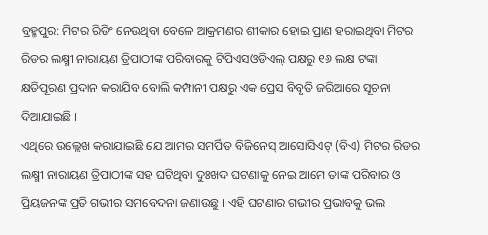ବ୍ରହ୍ମପୁର: ମିଟର ରିଡିଂ ନେଉଥିବା ବେଳେ ଆକ୍ରମଣର ଶୀକାର ହୋଇ ପ୍ରାଣ ହରାଇଥିବା ମିଟର ରିଡର ଲକ୍ଷ୍ମୀ ନାରାୟଣ ତ୍ରିପାଠୀଙ୍କ ପରିବାରକୁ ଟିପିଏସଓଡିଏଲ୍ ପକ୍ଷରୁ ୧୬ ଲକ୍ଷ ଟଙ୍କା କ୍ଷତିପୂରଣ ପ୍ରଦାନ କରାଯିବ ବୋଲି କମ୍ପାନୀ ପକ୍ଷରୁ ଏକ ପ୍ରେସ ବିବୃତି ଜରିଆରେ ସୂଚନା ଦିଆଯାଇଛି ।
ଏଥିରେ ଉଲ୍ଲେଖ କରାଯାଇଛି ଯେ ଆମର ସମର୍ପିତ ବିଜିନେସ୍ ଆସୋସିଏଟ୍ (ବିଏ) ମିଟର ରିଡର ଲକ୍ଷ୍ମୀ ନାରାୟଣ ତ୍ରିପାଠୀଙ୍କ ସହ ଘଟିଥିବା ଦୁଃଖଦ ଘଟଣାକୁ ନେଇ ଆମେ ତାଙ୍କ ପରିବାର ଓ ପ୍ରିୟଜନଙ୍କ ପ୍ରତି ଗଭୀର ସମବେଦନା ଜଣାଉଛୁ । ଏହି ଘଟଣାର ଗଭୀର ପ୍ରଭାବକୁ ଭଲ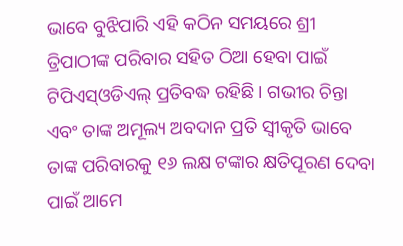ଭାବେ ବୁଝିପାରି ଏହି କଠିନ ସମୟରେ ଶ୍ରୀ ତ୍ରିପାଠୀଙ୍କ ପରିବାର ସହିତ ଠିଆ ହେବା ପାଇଁ ଟିପିଏସ୍ଓଡିଏଲ୍ ପ୍ରତିବଦ୍ଧ ରହିଛି । ଗଭୀର ଚିନ୍ତା ଏବଂ ତାଙ୍କ ଅମୂଲ୍ୟ ଅବଦାନ ପ୍ରତି ସ୍ୱୀକୃତି ଭାବେ ତାଙ୍କ ପରିବାରକୁ ୧୬ ଲକ୍ଷ ଟଙ୍କାର କ୍ଷତିପୂରଣ ଦେବା ପାଇଁ ଆମେ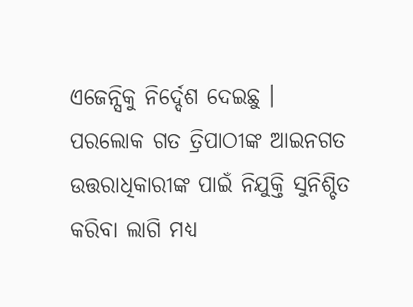ଏଜେନ୍ସିକୁ ନିର୍ଦ୍ଦେଶ ଦେଇଛୁ ।
ପରଲୋକ ଗତ ତ୍ରିପାଠୀଙ୍କ ଆଇନଗତ ଉତ୍ତରାଧିକାରୀଙ୍କ ପାଇଁ ନିଯୁକ୍ତି ସୁନିଶ୍ଚିତ କରିବା ଲାଗି ମଧ୍ୟ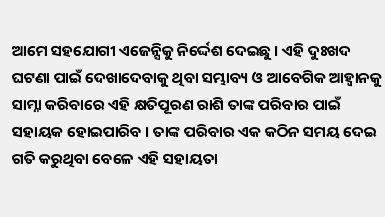ଆମେ ସହଯୋଗୀ ଏଜେନ୍ସିକୁ ନିର୍ଦ୍ଦେଶ ଦେଇଛୁ । ଏହି ଦୁଃଖଦ ଘଟଣା ପାଇଁ ଦେଖାଦେବାକୁ ଥିବା ସମ୍ଭାବ୍ୟ ଓ ଆବେଗିକ ଆହ୍ୱାନକୁ ସାମ୍ନା କରିବାରେ ଏହି କ୍ଷତିପୂରଣ ରାଶି ତାଙ୍କ ପରିବାର ପାଇଁ ସହାୟକ ହୋଇପାରିବ । ତାଙ୍କ ପରିବାର ଏକ କଠିନ ସମୟ ଦେଇ ଗତି କରୁଥିବା ବେଳେ ଏହି ସହାୟତା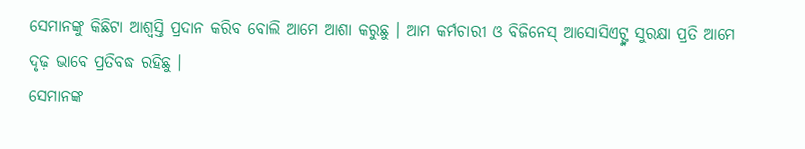ସେମାନଙ୍କୁ କିଛିଟା ଆଶ୍ୱସ୍ତି ପ୍ରଦାନ କରିବ ବୋଲି ଆମେ ଆଶା କରୁଛୁ । ଆମ କର୍ମଚାରୀ ଓ ବିଜିନେସ୍ ଆସୋସିଏଟ୍ଙ୍କ ସୁରକ୍ଷା ପ୍ରତି ଆମେ ଦୃଢ଼ ଭାବେ ପ୍ରତିବଦ୍ଧ ରହିଛୁ ।
ସେମାନଙ୍କ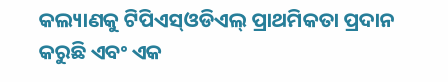କଲ୍ୟାଣକୁ ଟିପିଏସ୍ଓଡିଏଲ୍ ପ୍ରାଥମିକତା ପ୍ରଦାନ କରୁଛି ଏବଂ ଏକ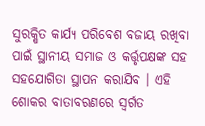ସୁରକ୍ଷିତ କାର୍ଯ୍ୟ ପରିବେଶ ବଜାୟ ରଖିବା ପାଇଁ ସ୍ଥାନୀୟ ସମାଜ ଓ କର୍ତ୍ତୃପକ୍ଷଙ୍କ ସହ ସହଯୋଗିତା ସ୍ଥାପନ କରାଯିବ । ଏହି ଶୋକର ବାତାବରଣରେ ସ୍ୱର୍ଗତ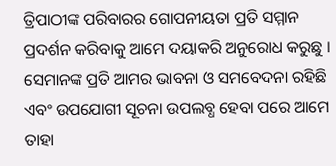ତ୍ରିପାଠୀଙ୍କ ପରିବାରର ଗୋପନୀୟତା ପ୍ରତି ସମ୍ମାନ ପ୍ରଦର୍ଶନ କରିବାକୁ ଆମେ ଦୟାକରି ଅନୁରୋଧ କରୁଛୁ । ସେମାନଙ୍କ ପ୍ରତି ଆମର ଭାବନା ଓ ସମବେଦନା ରହିଛି ଏବଂ ଉପଯୋଗୀ ସୂଚନା ଉପଲବ୍ଧ ହେବା ପରେ ଆମେ ତାହା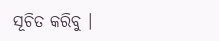ସୂଚିତ କରିବୁ ।